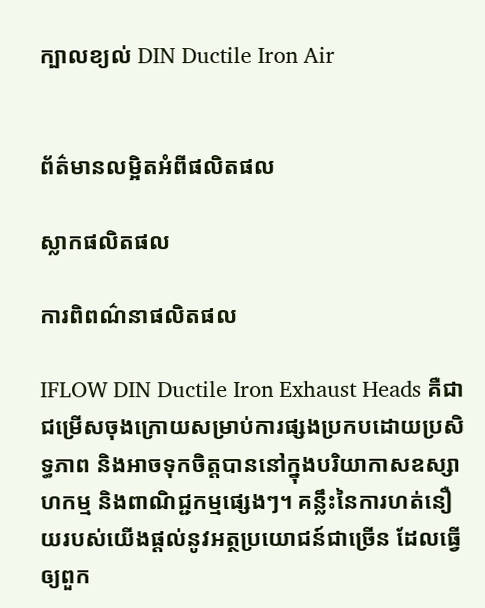ក្បាលខ្យល់ DIN Ductile Iron Air


ព័ត៌មានលម្អិតអំពីផលិតផល

ស្លាកផលិតផល

ការពិពណ៌នាផលិតផល

IFLOW DIN Ductile Iron Exhaust Heads គឺជាជម្រើសចុងក្រោយសម្រាប់ការផ្សងប្រកបដោយប្រសិទ្ធភាព និងអាចទុកចិត្តបាននៅក្នុងបរិយាកាសឧស្សាហកម្ម និងពាណិជ្ជកម្មផ្សេងៗ។ គន្លឹះនៃការហត់នឿយរបស់យើងផ្តល់នូវអត្ថប្រយោជន៍ជាច្រើន ដែលធ្វើឲ្យពួក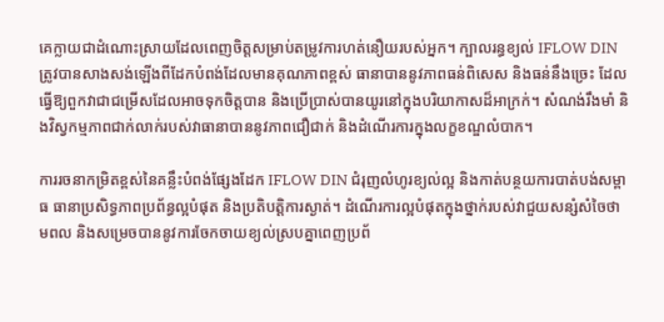គេក្លាយជាដំណោះស្រាយដែលពេញចិត្តសម្រាប់តម្រូវការហត់នឿយរបស់អ្នក។ ក្បាលរន្ធខ្យល់ IFLOW DIN ត្រូវបានសាងសង់ឡើងពីដែកបំពង់ដែលមានគុណភាពខ្ពស់ ធានាបាននូវភាពធន់ពិសេស និងធន់នឹងច្រេះ ដែលធ្វើឱ្យពួកវាជាជម្រើសដែលអាចទុកចិត្តបាន និងប្រើប្រាស់បានយូរនៅក្នុងបរិយាកាសដ៏អាក្រក់។ សំណង់រឹងមាំ និងវិស្វកម្មភាពជាក់លាក់របស់វាធានាបាននូវភាពជឿជាក់ និងដំណើរការក្នុងលក្ខខណ្ឌលំបាក។

ការរចនាកម្រិតខ្ពស់នៃគន្លឹះបំពង់ផ្សែងដែក IFLOW DIN ជំរុញលំហូរខ្យល់ល្អ និងកាត់បន្ថយការបាត់បង់សម្ពាធ ធានាប្រសិទ្ធភាពប្រព័ន្ធល្អបំផុត និងប្រតិបត្តិការស្ងាត់។ ដំណើរការល្អបំផុតក្នុងថ្នាក់របស់វាជួយសន្សំសំចៃថាមពល និងសម្រេចបាននូវការចែកចាយខ្យល់ស្របគ្នាពេញប្រព័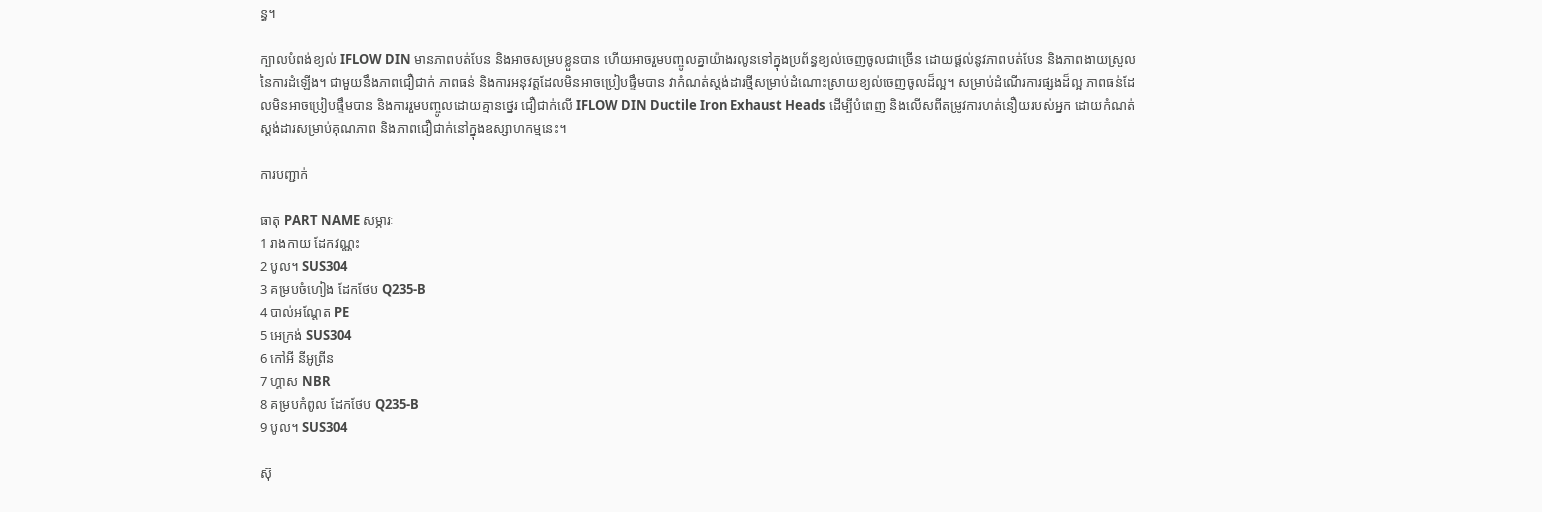ន្ធ។

ក្បាលបំពង់ខ្យល់ IFLOW DIN មានភាពបត់បែន និងអាចសម្របខ្លួនបាន ហើយអាចរួមបញ្ចូលគ្នាយ៉ាងរលូនទៅក្នុងប្រព័ន្ធខ្យល់ចេញចូលជាច្រើន ដោយផ្តល់នូវភាពបត់បែន និងភាពងាយស្រួលនៃការដំឡើង។ ជាមួយនឹងភាពជឿជាក់ ភាពធន់ និងការអនុវត្តដែលមិនអាចប្រៀបផ្ទឹមបាន វាកំណត់ស្តង់ដារថ្មីសម្រាប់ដំណោះស្រាយខ្យល់ចេញចូលដ៏ល្អ។ សម្រាប់ដំណើរការផ្សងដ៏ល្អ ភាពធន់ដែលមិនអាចប្រៀបផ្ទឹមបាន និងការរួមបញ្ចូលដោយគ្មានថ្នេរ ជឿជាក់លើ IFLOW DIN Ductile Iron Exhaust Heads ដើម្បីបំពេញ និងលើសពីតម្រូវការហត់នឿយរបស់អ្នក ដោយកំណត់ស្តង់ដារសម្រាប់គុណភាព និងភាពជឿជាក់នៅក្នុងឧស្សាហកម្មនេះ។

ការបញ្ជាក់

ធាតុ PART NAME សម្ភារៈ
1 រាងកាយ ដែកវណ្ណះ
2 បូល។ SUS304
3 គម្របចំហៀង ដែកថែប Q235-B
4 បាល់អណ្តែត PE
5 អេក្រង់ SUS304
6 កៅអី នីអូព្រីន
7 ហ្គាស NBR
8 គម្របកំពូល ដែកថែប Q235-B
9 បូល។ SUS304

ស៊ុ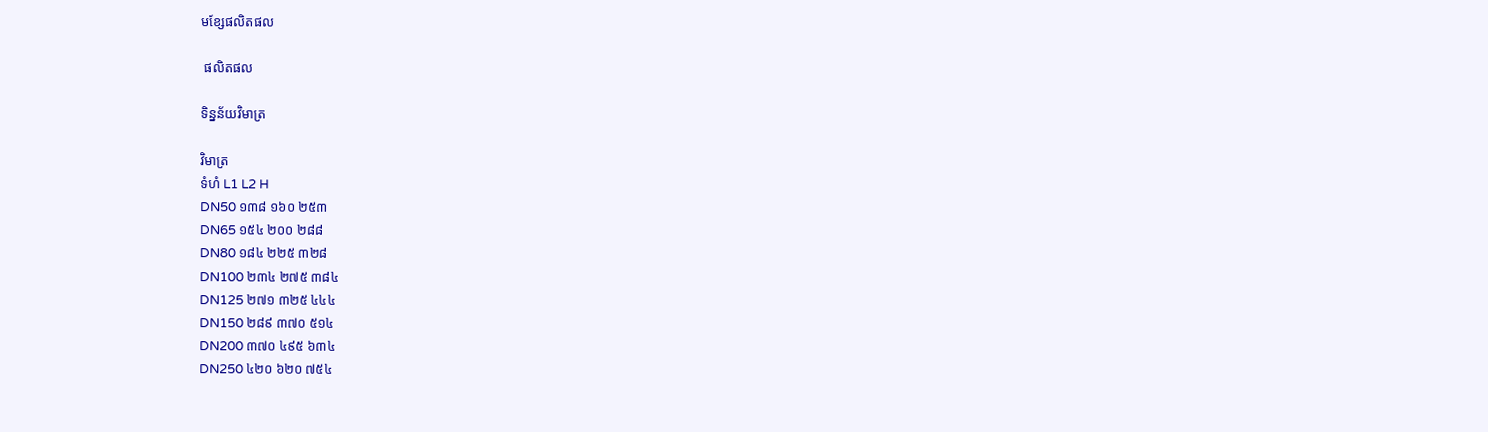មខ្សែផលិតផល

 ផលិតផល

ទិន្នន័យវិមាត្រ

វិមាត្រ
ទំហំ L1 L2 H
DN50 ១៣៨ ១៦០ ២៥៣
DN65 ១៥៤ ២០០ ២៨៨
DN80 ១៨៤ ២២៥ ៣២៨
DN100 ២៣៤ ២៧៥ ៣៨៤
DN125 ២៧១ ៣២៥ ៤៤៤
DN150 ២៨៩ ៣៧០ ៥១៤
DN200 ៣៧០ ៤៩៥ ៦៣៤
DN250 ៤២០ ៦២០ ៧៥៤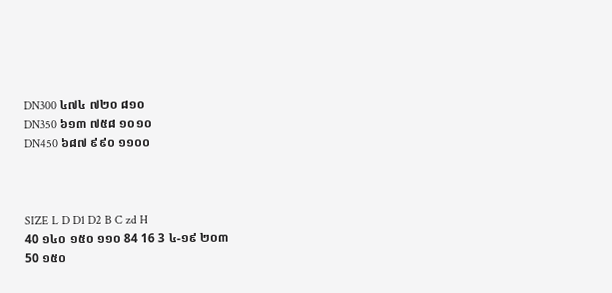DN300 ៤៧៤ ៧២០ ៨១០
DN350 ៦១៣ ៧៥៨ ១០១០
DN450 ៦៨៧ ៩៩០ ១១០០



SIZE L D D1 D2 B C zd H
40 ១៤០ ១៥០ ១១០ 84 16 3 ៤-១៩ ២០៣
50 ១៥០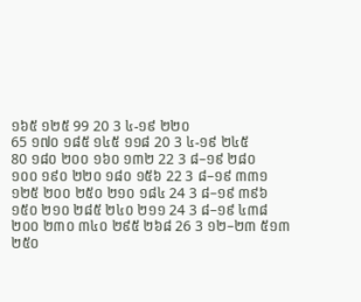១៦៥ ១២៥ 99 20 3 ៤-១៩ ២២០
65 ១៧០ ១៨៥ ១៤៥ ១១៨ 20 3 ៤-១៩ ២៤៥
80 ១៨០ ២០០ ១៦០ ១៣២ 22 3 ៨–១៩ ២៨០
១០០ ១៩០ ២២០ ១៨០ ១៥៦ 22 3 ៨–១៩ ៣៣១
១២៥ ២០០ ២៥០ ២១០ ១៨៤ 24 3 ៨–១៩ ៣៩៦
១៥០ ២១០ ២៨៥ ២៤០ ២១១ 24 3 ៨–១៩ ៤៣៨
២០០ ២៣០ ៣៤០ ២៩៥ ២៦៨ 26 3 ១២–២៣ ៥១៣
២៥០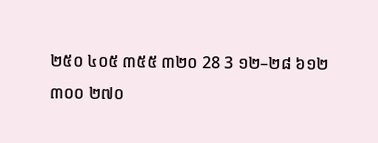២៥០ ៤០៥ ៣៥៥ ៣២០ 28 3 ១២–២៨ ៦១២
៣០០ ២៧០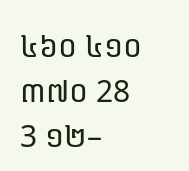៤៦០ ៤១០ ៣៧០ 28 3 ១២–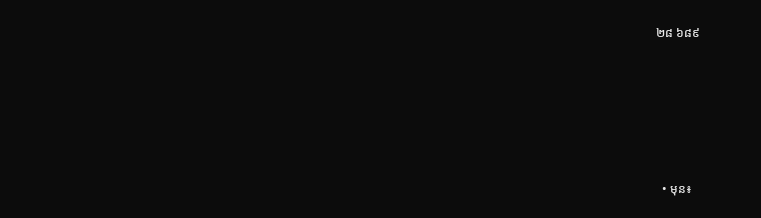២៨ ៦៨៩






  • មុន៖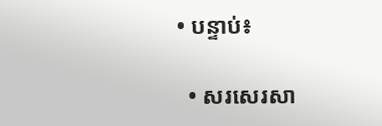• បន្ទាប់៖

  • សរសេរសា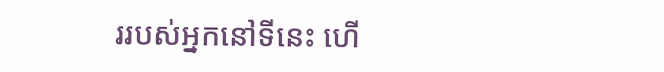ររបស់អ្នកនៅទីនេះ ហើ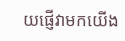យផ្ញើវាមកយើង